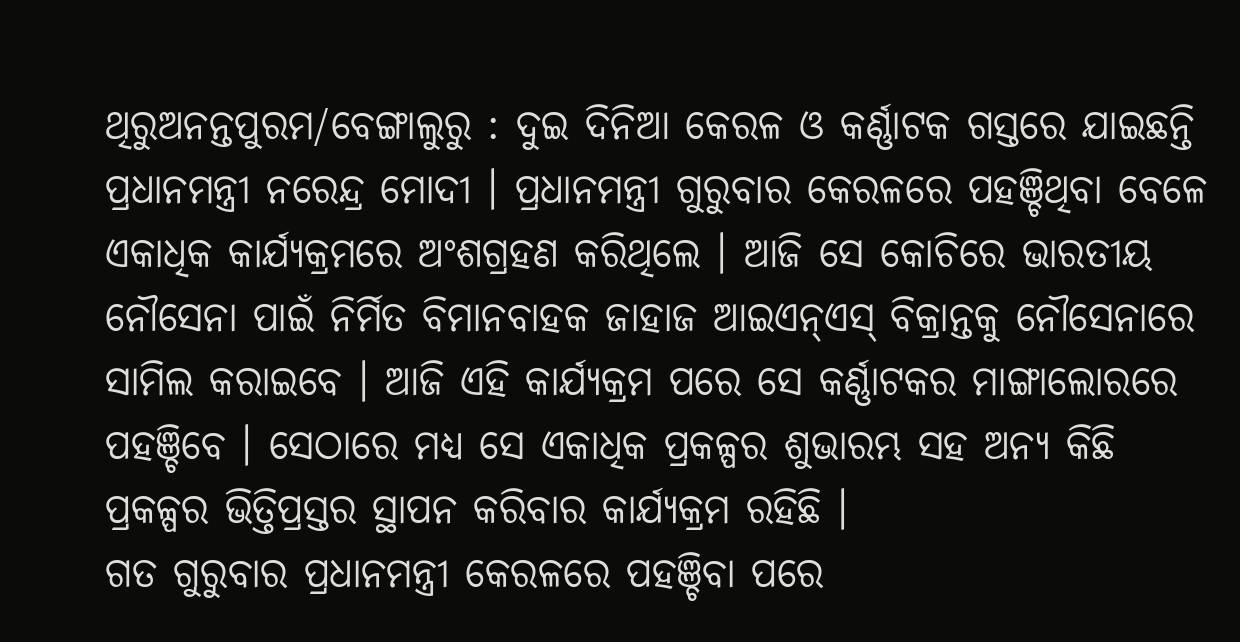ଥିରୁଅନନ୍ତପୁରମ/ବେଙ୍ଗାଲୁରୁ : ଦୁଇ ଦିନିଆ କେରଳ ଓ କର୍ଣ୍ଣାଟକ ଗସ୍ତରେ ଯାଇଛନ୍ତି ପ୍ରଧାନମନ୍ତ୍ରୀ ନରେନ୍ଦ୍ର ମୋଦୀ । ପ୍ରଧାନମନ୍ତ୍ରୀ ଗୁରୁବାର କେରଳରେ ପହଞ୍ଚିଥିବା ବେଳେ ଏକାଧିକ କାର୍ଯ୍ୟକ୍ରମରେ ଅଂଶଗ୍ରହଣ କରିଥିଲେ । ଆଜି ସେ କୋଚିରେ ଭାରତୀୟ ନୌସେନା ପାଇଁ ନିର୍ମିତ ବିମାନବାହକ ଜାହାଜ ଆଇଏନ୍ଏସ୍ ବିକ୍ରାନ୍ତକୁ ନୌସେନାରେ ସାମିଲ କରାଇବେ । ଆଜି ଏହି କାର୍ଯ୍ୟକ୍ରମ ପରେ ସେ କର୍ଣ୍ଣାଟକର ମାଙ୍ଗାଲୋରରେ ପହଞ୍ଚିବେ । ସେଠାରେ ମଧ୍ୟ ସେ ଏକାଧିକ ପ୍ରକଳ୍ପର ଶୁଭାରମ୍ଭ ସହ ଅନ୍ୟ କିଛି ପ୍ରକଳ୍ପର ଭିତ୍ତିପ୍ରସ୍ତର ସ୍ଥାପନ କରିବାର କାର୍ଯ୍ୟକ୍ରମ ରହିଛି ।
ଗତ ଗୁରୁବାର ପ୍ରଧାନମନ୍ତ୍ରୀ କେରଳରେ ପହଞ୍ଚିବା ପରେ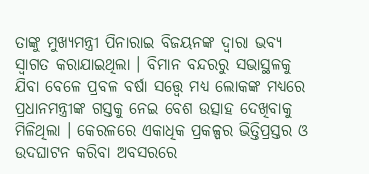ତାଙ୍କୁ ମୁଖ୍ୟମନ୍ତ୍ରୀ ପିନାରାଇ ବିଜୟନଙ୍କ ଦ୍ବାରା ଭବ୍ୟ ସ୍ବାଗତ କରାଯାଇଥିଲା । ବିମାନ ବନ୍ଦରରୁ ସଭାସ୍ଥଳକୁ ଯିବା ବେଳେ ପ୍ରବଳ ବର୍ଷା ସତ୍ତ୍ବେ ମଧ୍ୟ ଲୋକଙ୍କ ମଧ୍ୟରେ ପ୍ରଧାନମନ୍ତ୍ରୀଙ୍କ ଗସ୍ତକୁ ନେଇ ବେଶ ଉତ୍ସାହ ଦେଖିବାକୁ ମିଳିଥିଲା । କେରଳରେ ଏକାଧିକ ପ୍ରକଳ୍ପର ଭିତ୍ତିପ୍ରସ୍ତର ଓ ଉଦଘାଟନ କରିବା ଅବସରରେ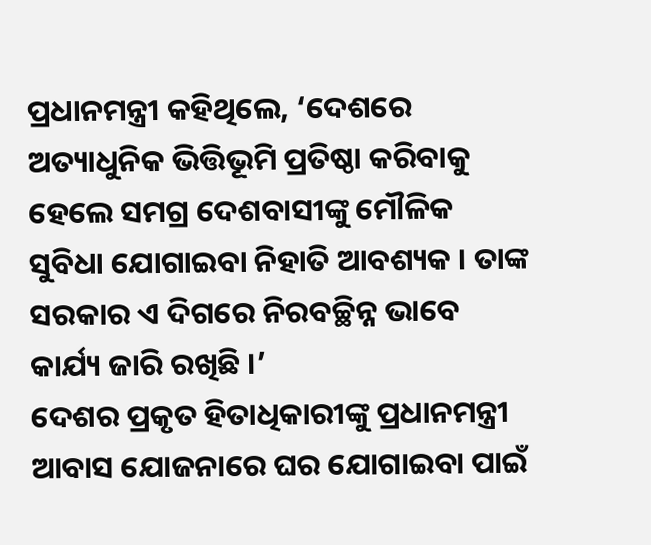ପ୍ରଧାନମନ୍ତ୍ରୀ କହିଥିଲେ, ‘ଦେଶରେ ଅତ୍ୟାଧୁନିକ ଭିତ୍ତିଭୂମି ପ୍ରତିଷ୍ଠା କରିବାକୁ ହେଲେ ସମଗ୍ର ଦେଶବାସୀଙ୍କୁ ମୌଳିକ ସୁବିଧା ଯୋଗାଇବା ନିହାତି ଆବଶ୍ୟକ । ତାଙ୍କ ସରକାର ଏ ଦିଗରେ ନିରବଚ୍ଛିନ୍ନ ଭାବେ କାର୍ଯ୍ୟ ଜାରି ରଖିଛି ।’
ଦେଶର ପ୍ରକୃତ ହିତାଧିକାରୀଙ୍କୁ ପ୍ରଧାନମନ୍ତ୍ରୀ ଆବାସ ଯୋଜନାରେ ଘର ଯୋଗାଇବା ପାଇଁ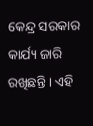କେନ୍ଦ୍ର ସରକାର କାର୍ଯ୍ୟ ଜାରି ରଖିଛନ୍ତି । ଏହି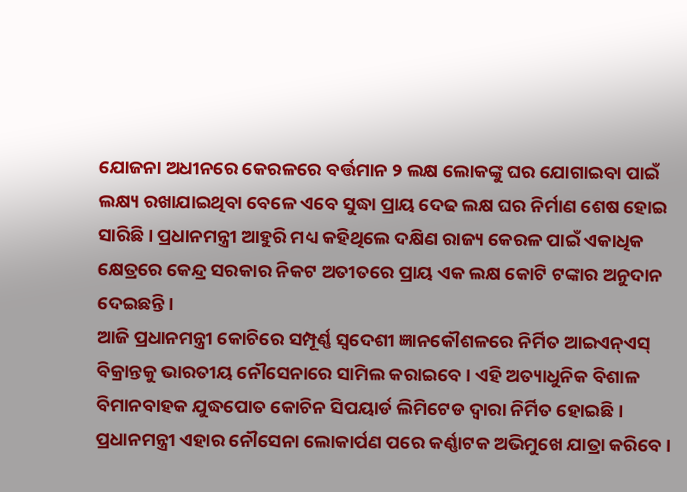ଯୋଜନା ଅଧୀନରେ କେରଳରେ ବର୍ତ୍ତମାନ ୨ ଲକ୍ଷ ଲୋକଙ୍କୁ ଘର ଯୋଗାଇବା ପାଇଁ ଲକ୍ଷ୍ୟ ରଖାଯାଇଥିବା ବେଳେ ଏବେ ସୁଦ୍ଧା ପ୍ରାୟ ଦେଢ ଲକ୍ଷ ଘର ନିର୍ମାଣ ଶେଷ ହୋଇ ସାରିଛି । ପ୍ରଧାନମନ୍ତ୍ରୀ ଆହୁରି ମଧ୍ୟ କହିଥିଲେ ଦକ୍ଷିଣ ରାଜ୍ୟ କେରଳ ପାଇଁ ଏକାଧିକ କ୍ଷେତ୍ରରେ କେନ୍ଦ୍ର ସରକାର ନିକଟ ଅତୀତରେ ପ୍ରାୟ ଏକ ଲକ୍ଷ କୋଟି ଟଙ୍କାର ଅନୁଦାନ ଦେଇଛନ୍ତି ।
ଆଜି ପ୍ରଧାନମନ୍ତ୍ରୀ କୋଚିରେ ସମ୍ପୂର୍ଣ୍ଣ ସ୍ବଦେଶୀ ଜ୍ଞାନକୌଶଳରେ ନିର୍ମିତ ଆଇଏନ୍ଏସ୍ ବିକ୍ରାନ୍ତକୁ ଭାରତୀୟ ନୌସେନାରେ ସାମିଲ କରାଇବେ । ଏହି ଅତ୍ୟାଧୁନିକ ବିଶାଳ ବିମାନବାହକ ଯୁଦ୍ଧପୋତ କୋଚିନ ସିପୟାର୍ଡ ଲିମିଟେଡ ଦ୍ବାରା ନିର୍ମିତ ହୋଇଛି । ପ୍ରଧାନମନ୍ତ୍ରୀ ଏହାର ନୌସେନା ଲୋକାର୍ପଣ ପରେ କର୍ଣ୍ଣାଟକ ଅଭିମୁଖେ ଯାତ୍ରା କରିବେ ।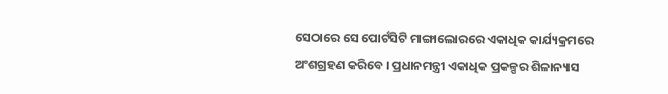ସେଠାରେ ସେ ପୋର୍ଟସିଟି ମାଙ୍ଗାଲୋରରେ ଏକାଧିକ କାର୍ଯ୍ୟକ୍ରମରେ ଅଂଶଗ୍ରହଣ କରିବେ । ପ୍ରଧାନମନ୍ତ୍ରୀ ଏକାଧିକ ପ୍ରକଳ୍ପର ଶିଳାନ୍ୟାସ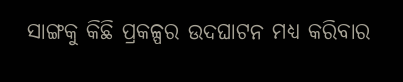ସାଙ୍ଗକୁ କିଛି ପ୍ରକଳ୍ପର ଉଦଘାଟନ ମଧ୍ୟ କରିବାର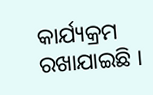କାର୍ଯ୍ୟକ୍ରମ ରଖାଯାଇଛି ।